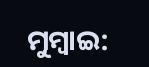ମୁମ୍ବାଇ: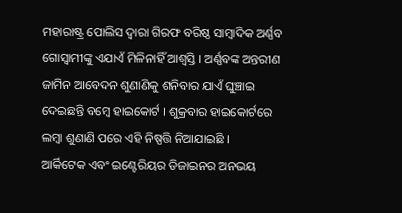ମହାରାଷ୍ଟ୍ର ପୋଲିସ ଦ୍ବାରା ଗିରଫ ବରିଷ୍ଠ ସାମ୍ବାଦିକ ଅର୍ଣ୍ଣବ ଗୋସ୍ବାମୀଙ୍କୁ ଏଯାଏଁ ମିଳିନାହିଁ ଆଶ୍ବସ୍ତି । ଅର୍ଣ୍ଣବଙ୍କ ଅନ୍ତରୀଣ ଜାମିନ ଆବେଦନ ଶୁଣାଣିକୁ ଶନିବାର ଯାଏଁ ଘୁଞ୍ଚାଇ ଦେଇଛନ୍ତି ବମ୍ବେ ହାଇକୋର୍ଟ । ଶୁକ୍ରବାର ହାଇକୋର୍ଟରେ ଲମ୍ବା ଶୁଣାଣି ପରେ ଏହି ନିଷ୍ପତ୍ତି ନିଆଯାଇଛି ।
ଆର୍କିଟେକ ଏବଂ ଇଣ୍ଟେରିୟର ଡିଜାଇନର ଅନଭୟ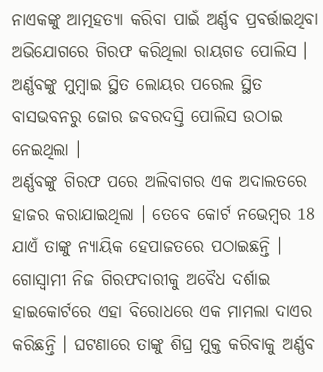ନାଏକଙ୍କୁ ଆତ୍ମହତ୍ୟା କରିବା ପାଇଁ ଅର୍ଣ୍ଣବ ପ୍ରବର୍ତ୍ତାଇଥିବା ଅଭିଯୋଗରେ ଗିରଫ କରିଥିଲା ରାୟଗଡ ପୋଲିସ । ଅର୍ଣ୍ଣବଙ୍କୁ ମୁମ୍ବାଇ ସ୍ଥିତ ଲୋୟର ପରେଲ ସ୍ଥିତ ବାସଭବନରୁ ଜୋର ଜବରଦସ୍ତି ପୋଲିସ ଉଠାଇ ନେଇଥିଲା ।
ଅର୍ଣ୍ଣବଙ୍କୁ ଗିରଫ ପରେ ଅଲିବାଗର ଏକ ଅଦାଲତରେ ହାଜର କରାଯାଇଥିଲା । ତେବେ କୋର୍ଟ ନଭେମ୍ବର 18 ଯାଏଁ ତାଙ୍କୁ ନ୍ୟାୟିକ ହେପାଜତରେ ପଠାଇଛନ୍ତି । ଗୋସ୍ବାମୀ ନିଜ ଗିରଫଦାରୀକୁ ଅବୈଧ ଦର୍ଶାଇ ହାଇକୋର୍ଟରେ ଏହା ବିରୋଧରେ ଏକ ମାମଲା ଦାଏର କରିଛନ୍ତି । ଘଟଣାରେ ତାଙ୍କୁ ଶିଘ୍ର ମୁକ୍ତ କରିବାକୁ ଅର୍ଣ୍ଣବ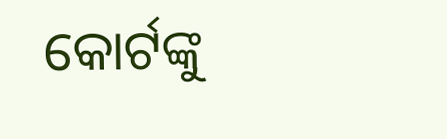କୋର୍ଟଙ୍କୁ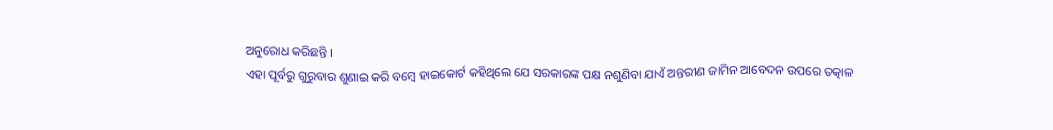ଅନୁରୋଧ କରିଛନ୍ତି ।
ଏହା ପୂର୍ବରୁ ଗୁରୁବାର ଶୁଣାଇ କରି ବମ୍ବେ ହାଇକୋର୍ଟ କହିଥିଲେ ଯେ ସରକାରଙ୍କ ପକ୍ଷ ନଶୁଣିବା ଯାଏଁ ଅନ୍ତରୀଣ ଜାମିନ ଆବେଦନ ଉପରେ ତତ୍କାଳ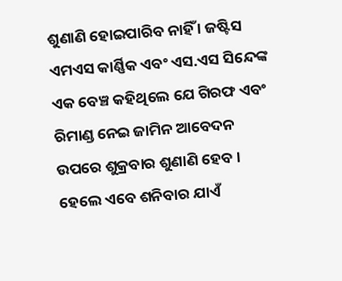ଶୁଣାଣି ହୋଇପାରିବ ନାହିଁ । ଜଷ୍ଟିସ ଏମଏସ କାର୍ଣ୍ଣିକ ଏବଂ ଏସ.ଏସ ସିନ୍ଦେଙ୍କ ଏକ ବେଞ୍ଚ କହିଥିଲେ ଯେ ଗିରଫ ଏବଂ ରିମାଣ୍ଡ ନେଇ ଜାମିନ ଆବେଦନ ଉପରେ ଶୁକ୍ରବାର ଶୁଣାଣି ହେବ । ହେଲେ ଏବେ ଶନିବାର ଯାଏଁ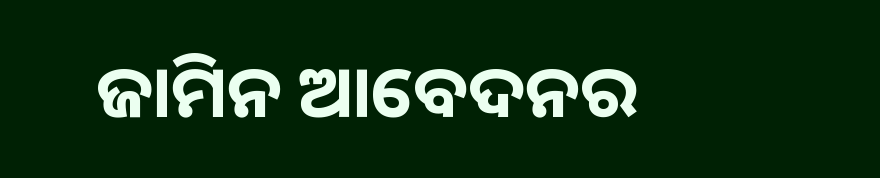ଜାମିନ ଆବେଦନର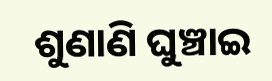ଶୁଣାଣି ଘୁଞ୍ଚାଇ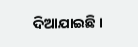ଦିଆଯାଇଛି ।